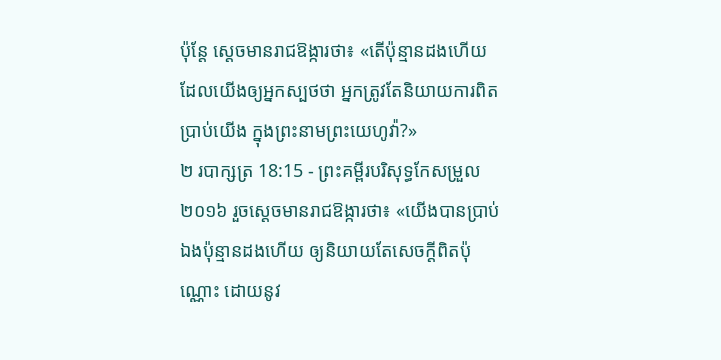ប៉ុន្តែ ស្តេចមានរាជឱង្ការថា៖ «តើប៉ុន្មានដងហើយ ដែលយើងឲ្យអ្នកស្បថថា អ្នកត្រូវតែនិយាយការពិតប្រាប់យើង ក្នុងព្រះនាមព្រះយេហូវ៉ា?»
២ របាក្សត្រ 18:15 - ព្រះគម្ពីរបរិសុទ្ធកែសម្រួល ២០១៦ រួចស្ដេចមានរាជឱង្ការថា៖ «យើងបានប្រាប់ឯងប៉ុន្មានដងហើយ ឲ្យនិយាយតែសេចក្ដីពិតប៉ុណ្ណោះ ដោយនូវ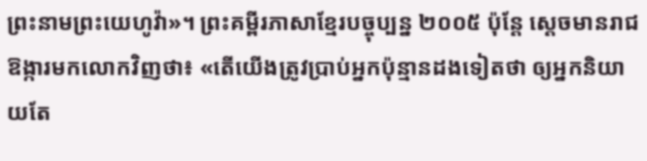ព្រះនាមព្រះយេហូវ៉ា»។ ព្រះគម្ពីរភាសាខ្មែរបច្ចុប្បន្ន ២០០៥ ប៉ុន្តែ ស្ដេចមានរាជឱង្ការមកលោកវិញថា៖ «តើយើងត្រូវប្រាប់អ្នកប៉ុន្មានដងទៀតថា ឲ្យអ្នកនិយាយតែ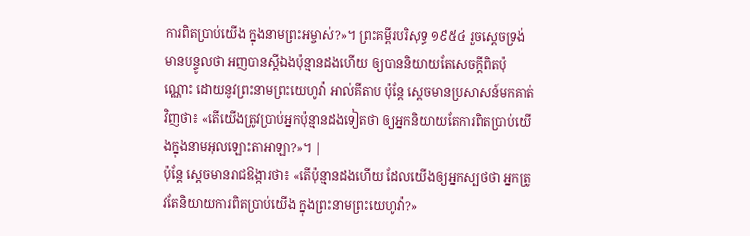ការពិតប្រាប់យើង ក្នុងនាមព្រះអម្ចាស់?»។ ព្រះគម្ពីរបរិសុទ្ធ ១៩៥៤ រួចស្តេចទ្រង់មានបន្ទូលថា អញបានស្តីឯងប៉ុន្មានដងហើយ ឲ្យបាននិយាយតែសេចក្ដីពិតប៉ុណ្ណោះ ដោយនូវព្រះនាមព្រះយេហូវ៉ា អាល់គីតាប ប៉ុន្តែ ស្តេចមានប្រសាសន៍មកគាត់វិញថា៖ «តើយើងត្រូវប្រាប់អ្នកប៉ុន្មានដងទៀតថា ឲ្យអ្នកនិយាយតែការពិតប្រាប់យើងក្នុងនាមអុលឡោះតាអាឡា?»។ |
ប៉ុន្តែ ស្តេចមានរាជឱង្ការថា៖ «តើប៉ុន្មានដងហើយ ដែលយើងឲ្យអ្នកស្បថថា អ្នកត្រូវតែនិយាយការពិតប្រាប់យើង ក្នុងព្រះនាមព្រះយេហូវ៉ា?»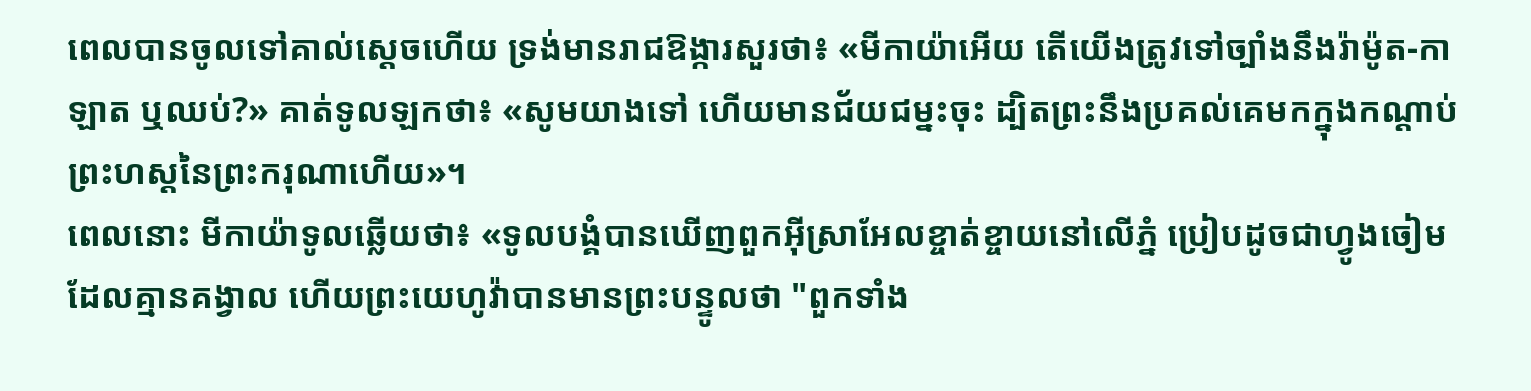ពេលបានចូលទៅគាល់ស្តេចហើយ ទ្រង់មានរាជឱង្ការសួរថា៖ «មីកាយ៉ាអើយ តើយើងត្រូវទៅច្បាំងនឹងរ៉ាម៉ូត-កាឡាត ឬឈប់?» គាត់ទូលឡកថា៖ «សូមយាងទៅ ហើយមានជ័យជម្នះចុះ ដ្បិតព្រះនឹងប្រគល់គេមកក្នុងកណ្ដាប់ព្រះហស្តនៃព្រះករុណាហើយ»។
ពេលនោះ មីកាយ៉ាទូលឆ្លើយថា៖ «ទូលបង្គំបានឃើញពួកអ៊ីស្រាអែលខ្ចាត់ខ្ចាយនៅលើភ្នំ ប្រៀបដូចជាហ្វូងចៀមដែលគ្មានគង្វាល ហើយព្រះយេហូវ៉ាបានមានព្រះបន្ទូលថា "ពួកទាំង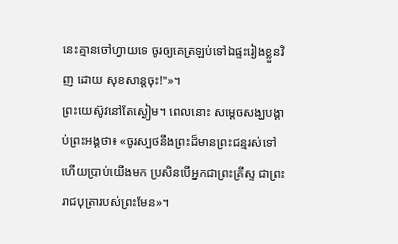នេះគ្មានចៅហ្វាយទេ ចូរឲ្យគេត្រឡប់ទៅឯផ្ទះរៀងខ្លួនវិញ ដោយ សុខសាន្តចុះ!"»។
ព្រះយេស៊ូវនៅតែស្ងៀម។ ពេលនោះ សម្ដេចសង្ឃបង្គាប់ព្រះអង្គថា៖ «ចូរស្បថនឹងព្រះដ៏មានព្រះជន្មរស់ទៅ ហើយប្រាប់យើងមក ប្រសិនបើអ្នកជាព្រះគ្រីស្ទ ជាព្រះរាជបុត្រារបស់ព្រះមែន»។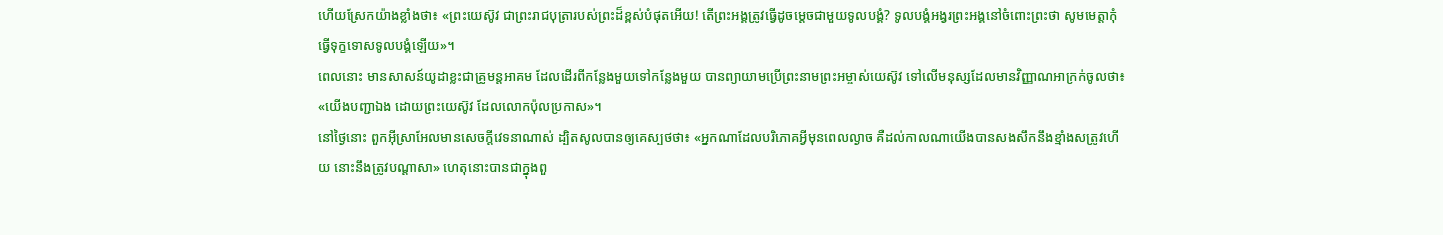ហើយស្រែកយ៉ាងខ្លាំងថា៖ «ព្រះយេស៊ូវ ជាព្រះរាជបុត្រារបស់ព្រះដ៏ខ្ពស់បំផុតអើយ! តើព្រះអង្គត្រូវធ្វើដូចម្តេចជាមួយទូលបង្គំ? ទូលបង្គំអង្វរព្រះអង្គនៅចំពោះព្រះថា សូមមេត្តាកុំធ្វើទុក្ខទោសទូលបង្គំឡើយ»។
ពេលនោះ មានសាសន៍យូដាខ្លះជាគ្រូមន្តអាគម ដែលដើរពីកន្លែងមួយទៅកន្លែងមួយ បានព្យាយាមប្រើព្រះនាមព្រះអម្ចាស់យេស៊ូវ ទៅលើមនុស្សដែលមានវិញ្ញាណអាក្រក់ចូលថា៖ «យើងបញ្ជាឯង ដោយព្រះយេស៊ូវ ដែលលោកប៉ុលប្រកាស»។
នៅថ្ងៃនោះ ពួកអ៊ីស្រាអែលមានសេចក្ដីវេទនាណាស់ ដ្បិតសូលបានឲ្យគេស្បថថា៖ «អ្នកណាដែលបរិភោគអ្វីមុនពេលល្ងាច គឺដល់កាលណាយើងបានសងសឹកនឹងខ្មាំងសត្រូវហើយ នោះនឹងត្រូវបណ្ដាសា» ហេតុនោះបានជាក្នុងពួ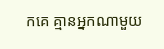កគេ គ្មានអ្នកណាមួយ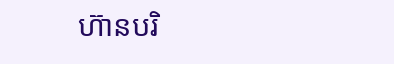ហ៊ានបរិ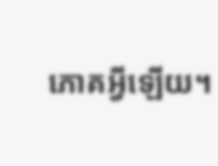ភោគអ្វីឡើយ។